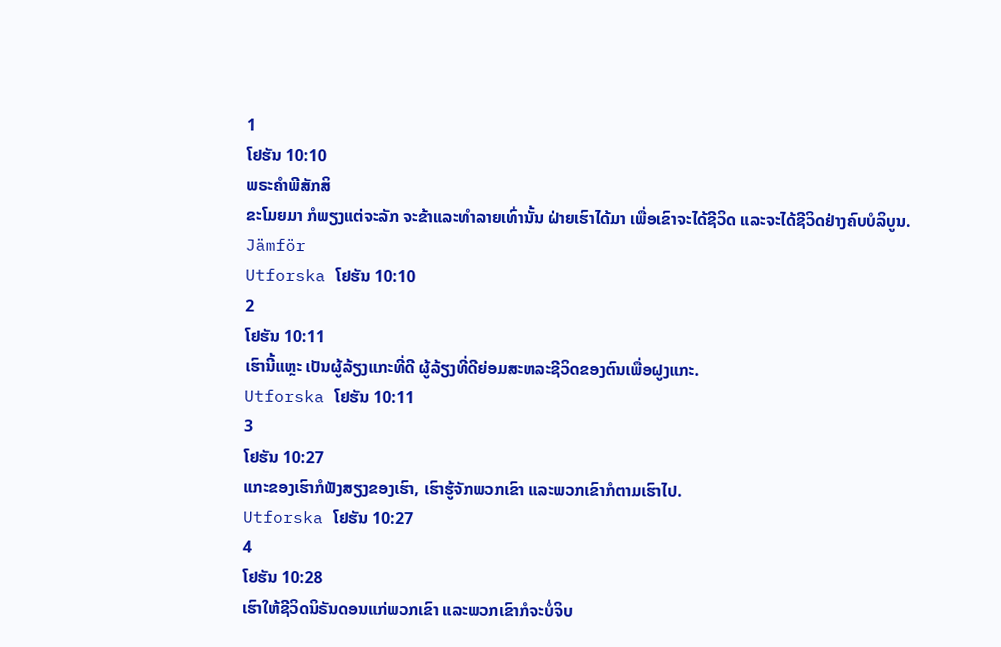1
ໂຢຮັນ 10:10
ພຣະຄຳພີສັກສິ
ຂະໂມຍມາ ກໍພຽງແຕ່ຈະລັກ ຈະຂ້າແລະທຳລາຍເທົ່ານັ້ນ ຝ່າຍເຮົາໄດ້ມາ ເພື່ອເຂົາຈະໄດ້ຊີວິດ ແລະຈະໄດ້ຊີວິດຢ່າງຄົບບໍລິບູນ.
Jämför
Utforska ໂຢຮັນ 10:10
2
ໂຢຮັນ 10:11
ເຮົານີ້ແຫຼະ ເປັນຜູ້ລ້ຽງແກະທີ່ດີ ຜູ້ລ້ຽງທີ່ດີຍ່ອມສະຫລະຊີວິດຂອງຕົນເພື່ອຝູງແກະ.
Utforska ໂຢຮັນ 10:11
3
ໂຢຮັນ 10:27
ແກະຂອງເຮົາກໍຟັງສຽງຂອງເຮົາ, ເຮົາຮູ້ຈັກພວກເຂົາ ແລະພວກເຂົາກໍຕາມເຮົາໄປ.
Utforska ໂຢຮັນ 10:27
4
ໂຢຮັນ 10:28
ເຮົາໃຫ້ຊີວິດນິຣັນດອນແກ່ພວກເຂົາ ແລະພວກເຂົາກໍຈະບໍ່ຈິບ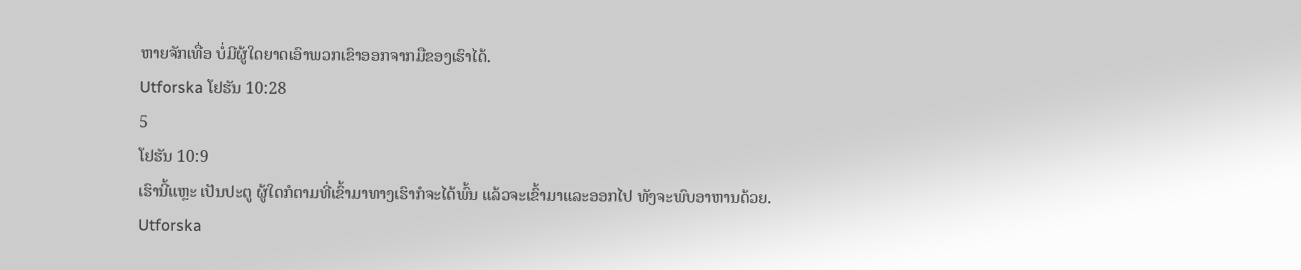ຫາຍຈັກເທື່ອ ບໍ່ມີຜູ້ໃດຍາດເອົາພວກເຂົາອອກຈາກມືຂອງເຮົາໄດ້.
Utforska ໂຢຮັນ 10:28
5
ໂຢຮັນ 10:9
ເຮົານີ້ແຫຼະ ເປັນປະຕູ ຜູ້ໃດກໍຕາມທີ່ເຂົ້າມາທາງເຮົາກໍຈະໄດ້ພົ້ນ ແລ້ວຈະເຂົ້າມາແລະອອກໄປ ທັງຈະພົບອາຫານດ້ວຍ.
Utforska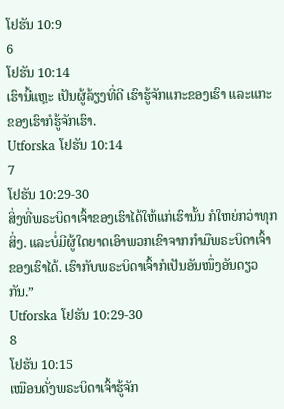ໂຢຮັນ 10:9
6
ໂຢຮັນ 10:14
ເຮົານີ້ແຫຼະ ເປັນຜູ້ລ້ຽງທີ່ດີ ເຮົາຮູ້ຈັກແກະຂອງເຮົາ ແລະແກະຂອງເຮົາກໍຮູ້ຈັກເຮົາ.
Utforska ໂຢຮັນ 10:14
7
ໂຢຮັນ 10:29-30
ສິ່ງທີ່ພຣະບິດາເຈົ້າຂອງເຮົາໄດ້ໃຫ້ແກ່ເຮົານັ້ນ ກໍໃຫຍ່ກວ່າທຸກສິ່ງ. ແລະບໍ່ມີຜູ້ໃດຍາດເອົາພວກເຂົາຈາກກຳມືພຣະບິດາເຈົ້າຂອງເຮົາໄດ້. ເຮົາກັບພຣະບິດາເຈົ້າກໍເປັນອັນໜຶ່ງອັນດຽວກັນ.”
Utforska ໂຢຮັນ 10:29-30
8
ໂຢຮັນ 10:15
ເໝືອນດັ່ງພຣະບິດາເຈົ້າຮູ້ຈັກ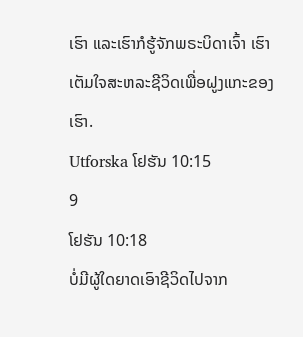ເຮົາ ແລະເຮົາກໍຮູ້ຈັກພຣະບິດາເຈົ້າ ເຮົາເຕັມໃຈສະຫລະຊີວິດເພື່ອຝູງແກະຂອງເຮົາ.
Utforska ໂຢຮັນ 10:15
9
ໂຢຮັນ 10:18
ບໍ່ມີຜູ້ໃດຍາດເອົາຊີວິດໄປຈາກ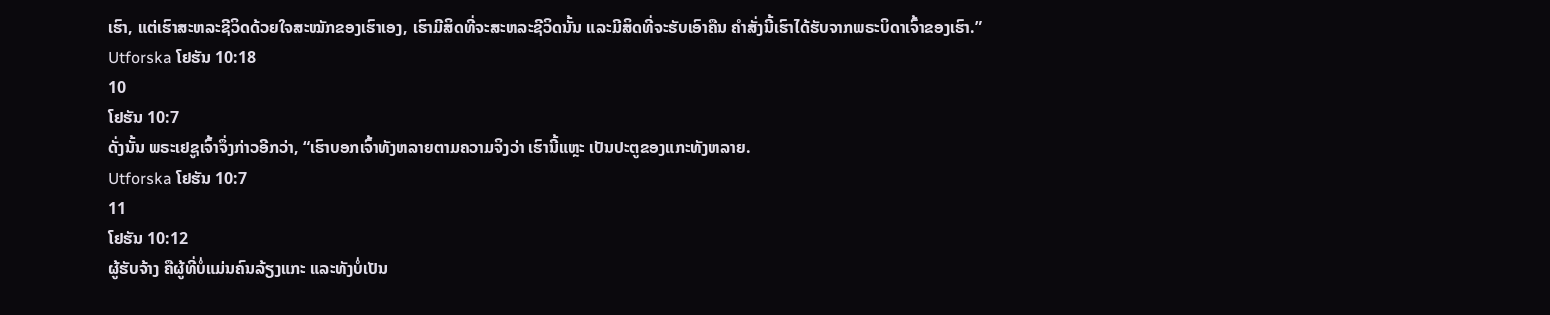ເຮົາ, ແຕ່ເຮົາສະຫລະຊີວິດດ້ວຍໃຈສະໝັກຂອງເຮົາເອງ, ເຮົາມີສິດທີ່ຈະສະຫລະຊີວິດນັ້ນ ແລະມີສິດທີ່ຈະຮັບເອົາຄືນ ຄຳສັ່ງນີ້ເຮົາໄດ້ຮັບຈາກພຣະບິດາເຈົ້າຂອງເຮົາ.”
Utforska ໂຢຮັນ 10:18
10
ໂຢຮັນ 10:7
ດັ່ງນັ້ນ ພຣະເຢຊູເຈົ້າຈຶ່ງກ່າວອີກວ່າ, “ເຮົາບອກເຈົ້າທັງຫລາຍຕາມຄວາມຈິງວ່າ ເຮົານີ້ແຫຼະ ເປັນປະຕູຂອງແກະທັງຫລາຍ.
Utforska ໂຢຮັນ 10:7
11
ໂຢຮັນ 10:12
ຜູ້ຮັບຈ້າງ ຄືຜູ້ທີ່ບໍ່ແມ່ນຄົນລ້ຽງແກະ ແລະທັງບໍ່ເປັນ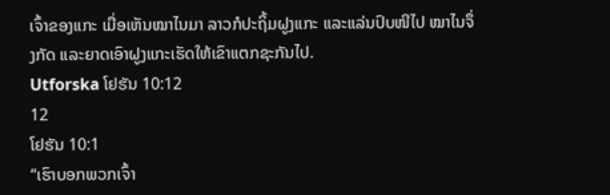ເຈົ້າຂອງແກະ ເມື່ອເຫັນໝາໄນມາ ລາວກໍປະຖິ້ມຝູງແກະ ແລະແລ່ນປົບໜີໄປ ໝາໄນຈຶ່ງກັດ ແລະຍາດເອົາຝູງແກະເຮັດໃຫ້ເຂົາແຕກຊະກັນໄປ.
Utforska ໂຢຮັນ 10:12
12
ໂຢຮັນ 10:1
“ເຮົາບອກພວກເຈົ້າ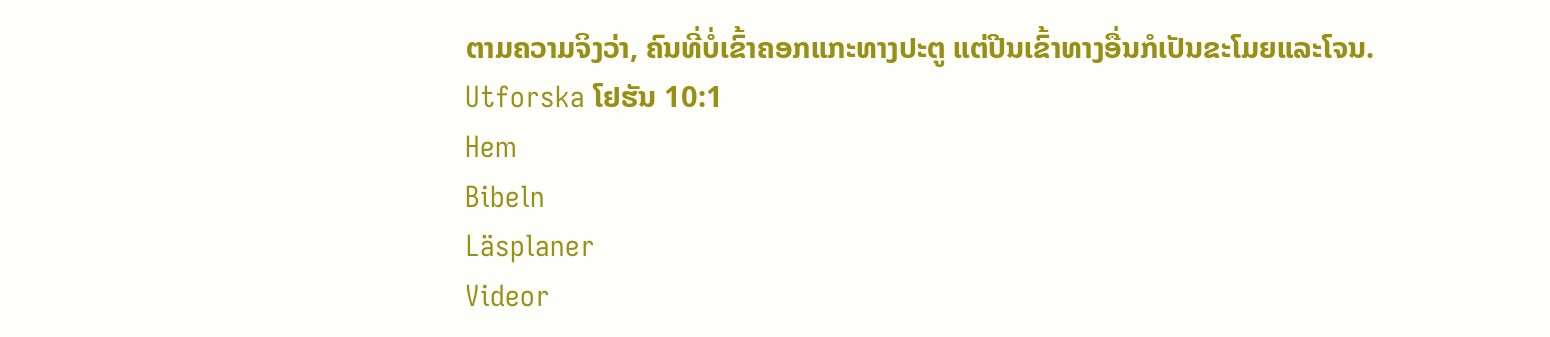ຕາມຄວາມຈິງວ່າ, ຄົນທີ່ບໍ່ເຂົ້າຄອກແກະທາງປະຕູ ແຕ່ປີນເຂົ້າທາງອື່ນກໍເປັນຂະໂມຍແລະໂຈນ.
Utforska ໂຢຮັນ 10:1
Hem
Bibeln
Läsplaner
Videor